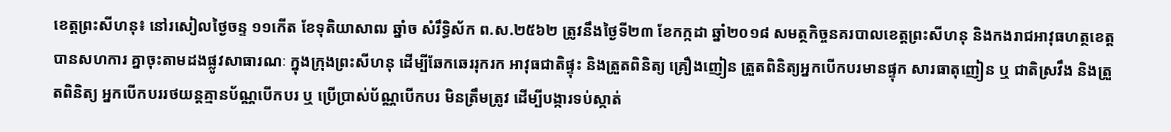ខេត្តព្រះសីហនុ៖ នៅរសៀលថ្ងៃចន្ទ ១១កើត ខែទុតិយាសាឍ ឆ្នាំច សំរឹទ្ធិស័ក ព.ស.២៥៦២ ត្រូវនឹងថ្ងៃទី២៣ ខែកក្កដា ឆ្នាំ២០១៨ សមត្ថកិច្ចនគរបាលខេត្តព្រះសីហនុ និងកងរាជអាវុធហត្ថខេត្ត បានសហការ គ្នាចុះតាមដងផ្លូវសាធារណៈ ក្នុងក្រុងព្រះសីហនុ ដេីម្បីឆែកឆេររុករក អាវុធជាតិផ្ទុះ និងត្រួតពិនិត្យ គ្រឿងញៀន ត្រួតពិនិត្យអ្នកបើកបរមានផ្ទុក សារធាតុញៀន ឬ ជាតិស្រវឹង និងត្រួតពិនិត្យ អ្នកបើកបររថយន្តគ្មានប័ណ្ណបើកបរ ឬ ប្រេីប្រាស់ប័ណ្ណបើកបរ មិនត្រឹមត្រូវ ដេីម្បីបង្ការទប់ស្កាត់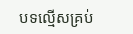បទល្មើសគ្រប់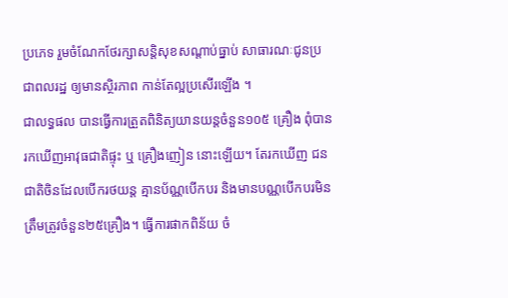ប្រភេទ រួមចំណែកថែរក្សាសន្តិសុខសណ្តាប់ធ្នាប់ សាធារណៈជូនប្រជាពលរដ្ឋ ឲ្យមានស្ថិរភាព កាន់តែល្អប្រសើរឡើង ។
ជាលទ្ធផល បានធ្វើការត្រួតពិនិត្យយានយន្តចំនួន១០៥ គ្រឿង ពុំបានរកឃើញអាវុធជាតិផ្ទុះ ឬ គ្រឿងញៀន នោះឡើយ។ តែរកឃេីញ ជនជាតិចិនដែលបេីករថយន្ត គ្មានប័ណ្ណបើកបរ និងមានបណ្ណបើកបរមិន ត្រឹមត្រូវចំនួន២៥គ្រឿង។ ធ្វេីការផាកពិន័យ ចំ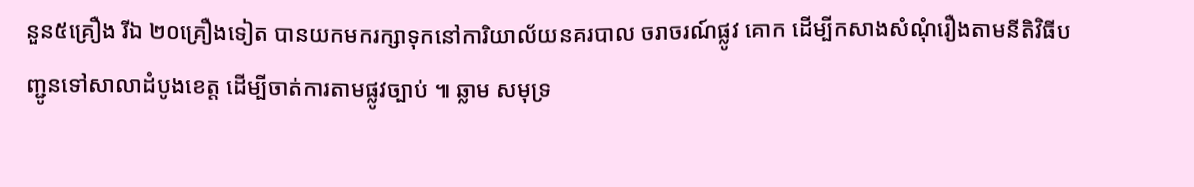នួន៥គ្រឿង រីឯ ២០គ្រឿងទៀត បានយកមករក្សាទុកនៅការិយាល័យនគរបាល ចរាចរណ៍ផ្លូវ គោក ដេីម្បីកសាងសំណុំរឿងតាមនីតិវិធីបញ្ជូនទៅសាលាដំបូងខេត្ត ដើម្បីចាត់ការតាមផ្លូវច្បាប់ ៕ ឆ្លាម សមុទ្រ